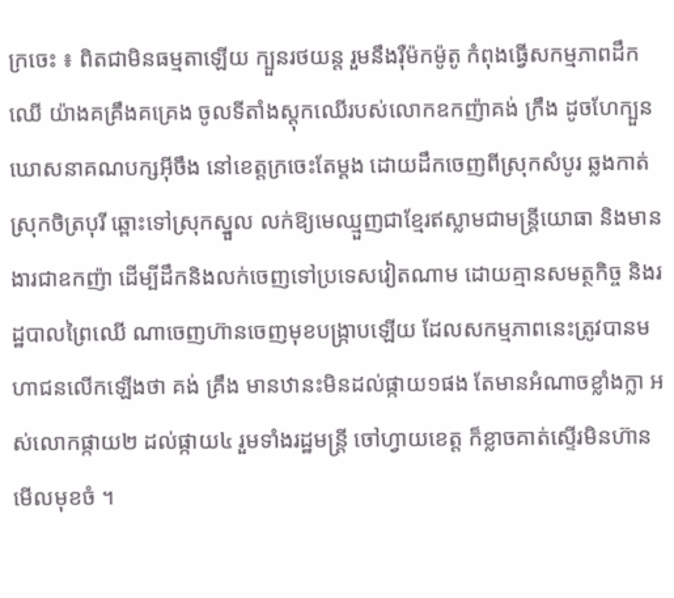ក្រចេះ ៖ ពិតជាមិនធម្មតាឡើយ ក្បួនរថយន្ត រួមនឹងរ៉ឺម៉កម៉ូតូ កំពុងធ្វើសកម្មភាពដឹកឈើ យ៉ាងគគ្រឹងគគ្រេង ចូលទីតាំងស្តុកឈើរបស់លោកឧកញ៉ាគង់ ក្រឹង ដូចហែក្បួនឃោសនាគណបក្សអ៊ីចឹង នៅខេត្តក្រចេះតែម្តង ដោយដឹកចេញពីស្រុកសំបូរ ឆ្លងកាត់ស្រុកចិត្របុរី ឆ្ពោះទៅស្រុកស្នួល លក់ឱ្យមេឈ្មួញជាខ្មែរឥស្លាមជាមន្ត្រីយោធា និងមានងារជាឧកញ៉ា ដើម្បីដឹកនិងលក់ចេញទៅប្រទេសវៀតណាម ដោយគ្មានសមត្ថកិច្ច និងរដ្ឋបាលព្រៃឈើ ណាចេញហ៊ានចេញមុខបង្ក្រាបឡើយ ដែលសកម្មភាពនេះត្រូវបានមហាជនលើកឡើងថា គង់ គ្រឹង មានឋានះមិនដល់ផ្កាយ១ផង តែមានអំណាចខ្លាំងក្លា អស់លោកផ្កាយ២ ដល់ផ្កាយ៤ រួមទាំងរដ្ឋមន្ត្រី ចៅហ្វាយខេត្ត ក៏ខ្លាចគាត់ស្ទើរមិនហ៊ានមើលមុខចំ ។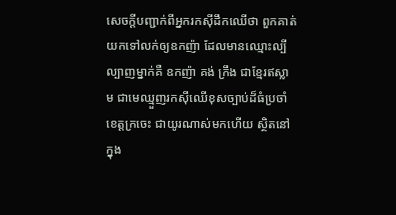សេចក្តីបញ្ជាក់ពីអ្នករកស៊ីដឹកឈើថា ពួកគាត់យកទៅលក់ឲ្យឧកញ៉ា ដែលមានឈ្មោះល្បីល្បាញម្នាក់គឺ ឧកញ៉ា គង់ ក្រឹង ជាខ្មែរឥស្លាម ជាមេឈ្មួញរកស៊ីឈើខុសច្បាប់ដ៏ធំប្រចាំខេត្តក្រចេះ ជាយូរណាស់មកហើយ ស្ថិតនៅក្នុង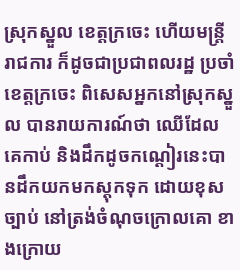ស្រុកស្នួល ខេត្តក្រចេះ ហើយមន្ត្រីរាជការ ក៏ដូចជាប្រជាពលរដ្ឋ ប្រចាំខេត្តក្រចេះ ពិសេសអ្នកនៅស្រុកស្នួល បានរាយការណ៍ថា ឈើដែលគេកាប់ និងដឹកដូចកណ្ដៀរនេះបានដឹកយកមកស្តុកទុក ដោយខុសច្បាប់ នៅត្រង់ចំណុចក្រោលគោ ខាងក្រោយ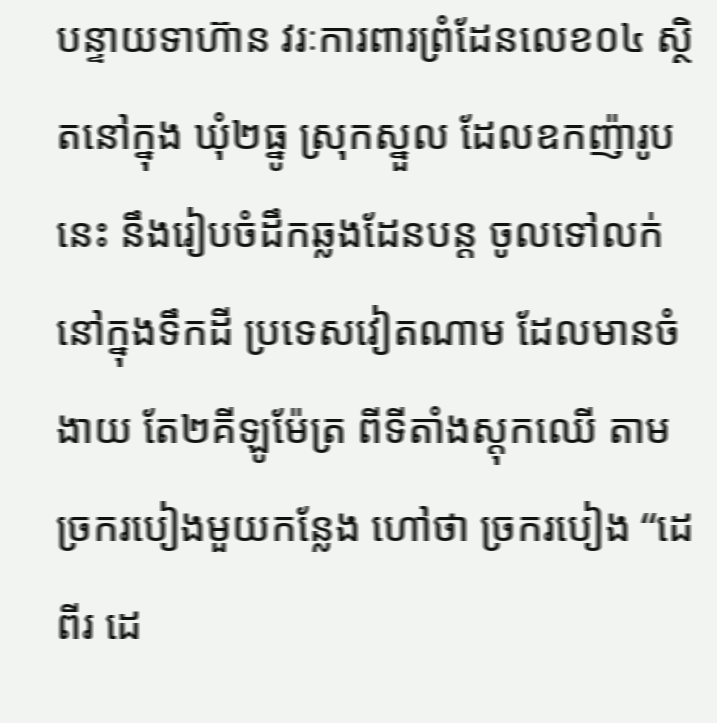បន្ទាយទាហ៊ាន វរៈការពារព្រំដែនលេខ០៤ ស្ថិតនៅក្នុង ឃុំ២ធ្នូ ស្រុកស្នួល ដែលឧកញ៉ារូបនេះ នឹងរៀបចំដឹកឆ្លងដែនបន្ត ចូលទៅលក់ នៅក្នុងទឹកដី ប្រទេសវៀតណាម ដែលមានចំងាយ តែ២គីឡូម៉ែត្រ ពីទីតាំងស្តុកឈើ តាមច្រករបៀងមួយកន្លែង ហៅថា ច្រករបៀង “ដេពីរ ដេ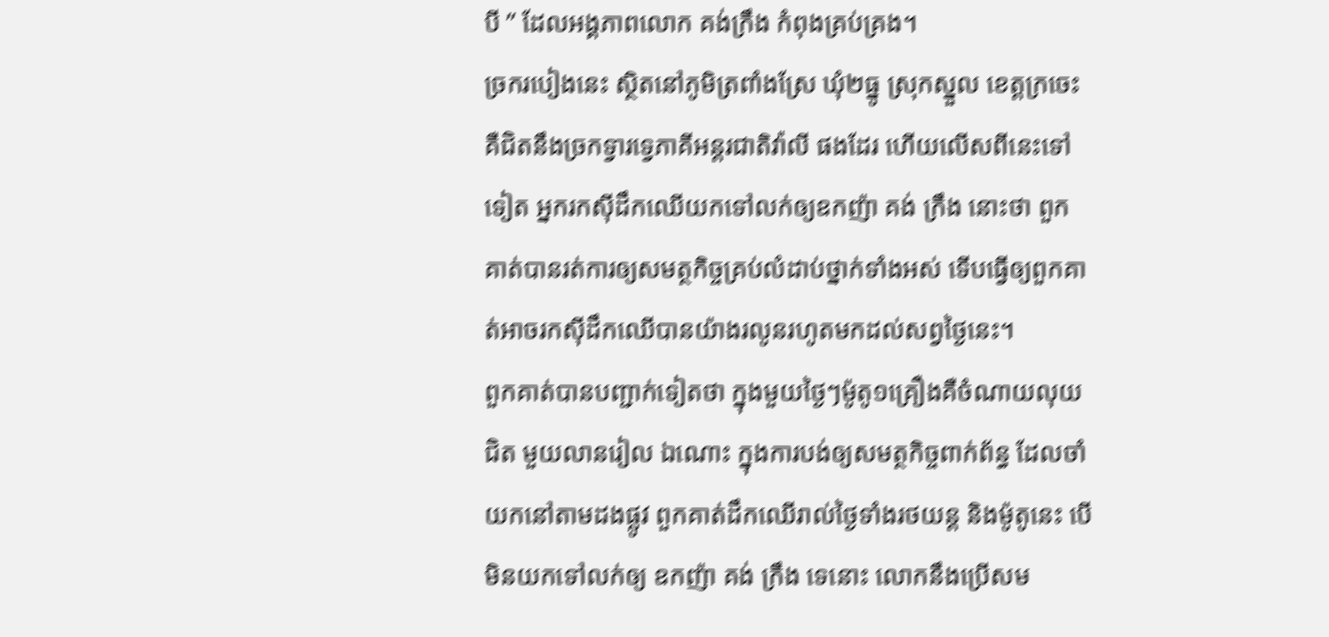បី ” ដែលអង្គភាពលោក គង់ក្រឹង កំពុងគ្រប់គ្រង។
ច្រករបៀងនេះ ស្ថិតនៅភូមិត្រពាំងស្រែ ឃុំ២ធ្នូ ស្រុកស្នួល ខេត្តក្រចេះ គឺជិតនឹងច្រកទ្វារទ្វេភាគីអន្ដរជាតិវ៉ាលី ផងដែរ ហើយលើសពីនេះទៅទៀត អ្នករកស៊ីដឹកឈើយកទៅលក់ឲ្យឧកញ៉ា គង់ ក្រឹង នោះថា ពួកគាត់បានរត់ការឲ្យសមត្ថកិច្ចគ្រប់លំដាប់ថ្នាក់ទាំងអស់ ទើបធ្វើឲ្យពួកគាត់អាចរកស៊ីដឹកឈើបានយ៉ាងរលូនរហូតមកដល់សព្វថ្ងៃនេះ។
ពួកគាត់បានបញ្ជាក់ទៀតថា ក្នុងមួយថ្ងៃៗម៉ូតូ១គ្រឿងគឺចំណាយលុយជិត មួយលានរៀល ឯណោះ ក្នុងការបង់ឲ្យសមត្ថកិច្ចពាក់ព័ន្ធ ដែលចាំយកនៅតាមដងផ្លូវ ពួកគាត់ដឹកឈើរាល់ថ្ងៃទាំងរថយន្ត និងម៉ូតូនេះ បើមិនយកទៅលក់ឲ្យ ឧកញ៉ា គង់ ក្រឹង ទេនោះ លោកនឹងប្រើសម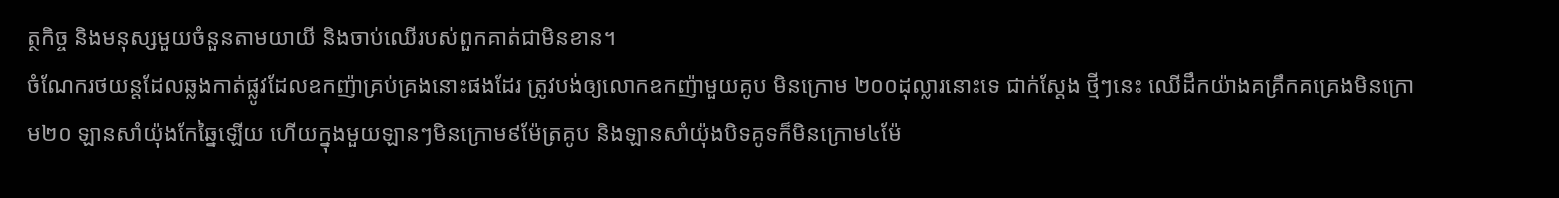ត្ថកិច្ច និងមនុស្សមួយចំនួនតាមយាយី និងចាប់ឈើរបស់ពួកគាត់ជាមិនខាន។
ចំណែករថយន្តដែលឆ្លងកាត់ផ្លូវដែលឧកញ៉ាគ្រប់គ្រងនោះផងដែរ ត្រូវបង់ឲ្យលោកឧកញ៉ាមួយគូប មិនក្រោម ២០០ដុល្លារនោះទេ ជាក់ស្ដែង ថ្មីៗនេះ ឈើដឹកយ៉ាងគគ្រឹកគគ្រេងមិនក្រោម២០ ឡានសាំយ៉ុងកែឆ្នៃឡើយ ហើយក្នុងមួយឡានៗមិនក្រោម៩ម៉ែត្រគូប និងឡានសាំយ៉ុងបិទគូទក៏មិនក្រោម៤ម៉ែ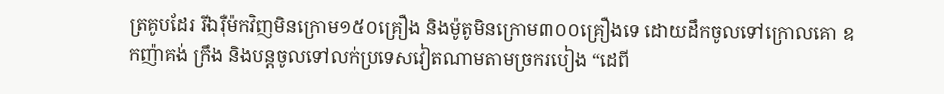ត្រគូបដែរ រីឯរ៉ឺម៉កវិញមិនក្រោម១៥០គ្រឿង និងម៉ូតូមិនក្រោម៣០០គ្រឿងទេ ដោយដឹកចូលទៅក្រោលគោ ឧកញ៉ាគង់ ក្រឹង និងបន្តចូលទៅលក់ប្រទេសវៀតណាមតាមច្រករបៀង “ដេពី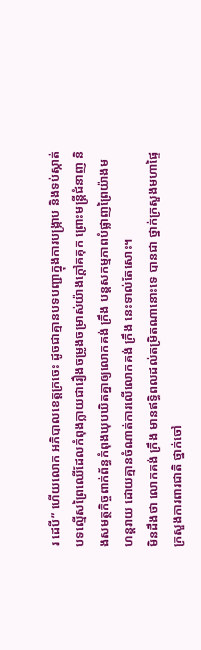រ ដេបី” ហើយលោក អភិបាលខេត្តក្រចេះ ដូចជាគ្មានបទបញ្ជាក្នុងការបង្ក្រាប និងទប់ស្កាត់បទល្មើសព្រៃឈើដែលកំពុងក្លាយជារឿងចម្រូងចម្រាស់យ៉ាងក្តៅគគុក ព្រោះមន្ត្រីជំនាញ និងសមត្ថកិច្ចពាក់ព័ន្ធកំពុងឃុបឃិតគ្នាឲ្យលោកគង់ ក្រឹង បន្តសកម្មភាពបំផ្លាញព្រៃយ៉ាងមហន្តរាយ ដោយគ្មានចំណាត់ការលើលោកគង់ ក្រឹង នេះទាល់តែសោះ។
មិនដឹងថា លោកគង់ ក្រឹង មានឥទ្ធិពលដល់តម្រិតណានោះទេ បានជា ថ្នាក់ក្រសួងមហាផ្ទៃ ក្រសួងការពារជាតិ ថ្នាក់ចៅ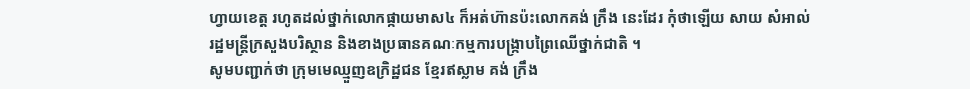ហ្វាយខេត្ត រហូតដល់ថ្នាក់លោកផ្កាយមាស៤ ក៏អត់ហ៊ានប៉ះលោកគង់ ក្រឹង នេះដែរ កុំថាឡើយ សាយ សំអាល់ រដ្ឋមន្ត្រីក្រសួងបរិស្ថាន និងខាងប្រធានគណៈកម្មការបង្ក្រាបព្រៃឈើថ្នាក់ជាតិ ។
សូមបញ្ជាក់ថា ក្រុមមេឈ្មួញឧក្រិដ្ឋជន ខ្មែរឥស្លាម គង់ ក្រឹង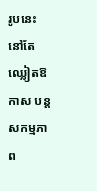រូបនេះ នៅតែឈ្លៀតឱកាស បន្តសកម្មភាព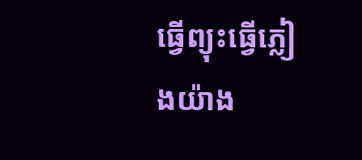ធ្វើព្យុះធ្វើភ្លៀងយ៉ាង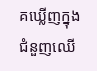គឃ្លើញក្នុងជំនួញឈើ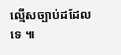ល្មើសច្បាប់ដដែលទេ ៕